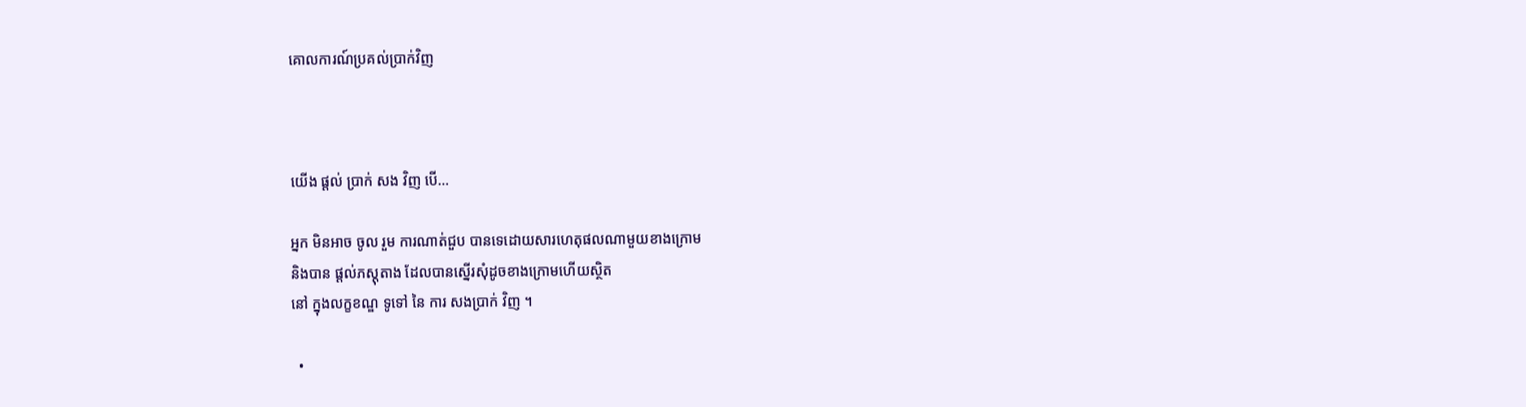គោលការណ៍ប្រគល់ប្រាក់វិញ



យើង ផ្តល់ ប្រាក់ សង វិញ បើ…

អ្នក មិនអាច ចូល រួម ការណាត់ជួប បានទេដោយសារហេតុផលណាមួយខាងក្រោម
និងបាន ផ្តល់ភស្តុតាង ដែលបានស្នើរសុំដូចខាងក្រោមហើយស្ថិត
នៅ ក្នុងលក្ខខណ្ឌ ទូទៅ នៃ ការ សងប្រាក់ វិញ ។

  •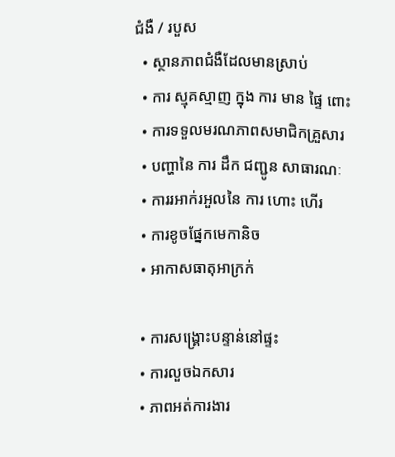ជំងឺ / របួស
  • ស្ថានភាពជំងឺដែលមានស្រាប់
  • ការ ស្មុគស្មាញ ក្នុង ការ មាន ផ្ទៃ ពោះ
  • ការទទួលមរណភាពសមាជិកគ្រួសារ
  • បញ្ហានៃ ការ ដឹក ជញ្ជូន សាធារណៈ
  • ការរអាក់រអួលនៃ ការ ហោះ ហើរ
  • ការខូចផ្នែកមេកានិច
  • អាកាសធាតុអាក្រក់

  • ការសង្គ្រោះបន្ទាន់នៅផ្ទះ
  • ការលួចឯកសារ
  • ភាពអត់ការងារ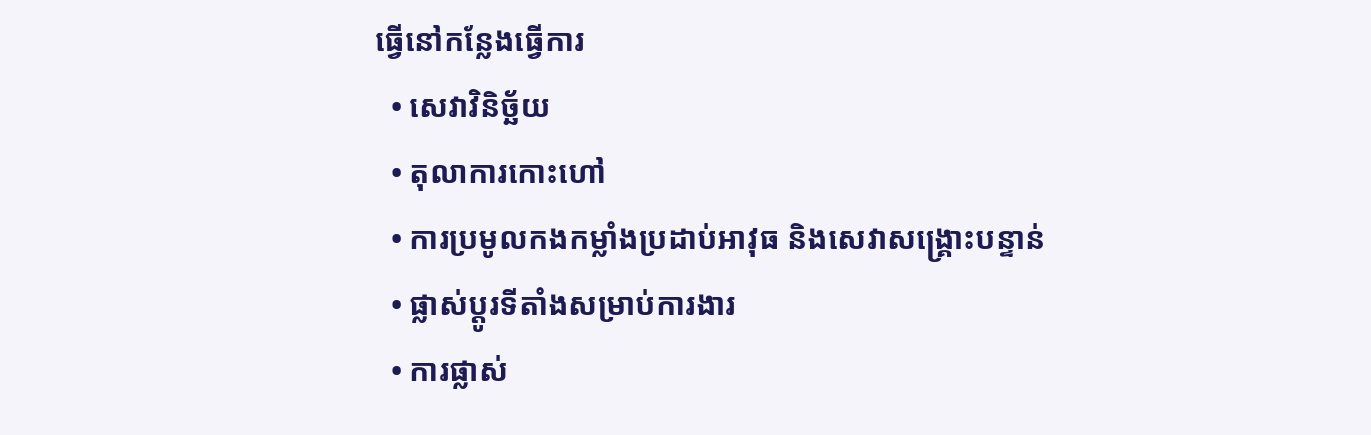ធ្វើនៅកន្លែងធ្វើការ
  • សេវាវិនិច្ឆ័យ
  • តុលាការកោះហៅ
  • ការប្រមូលកងកម្លាំងប្រដាប់អាវុធ និងសេវាសង្គ្រោះបន្ទាន់
  • ផ្លាស់ប្តូរទីតាំងសម្រាប់ការងារ
  • ការផ្លាស់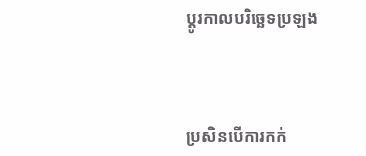ប្តូរកាលបរិច្ឆេទប្រឡង



ប្រសិនបើការកក់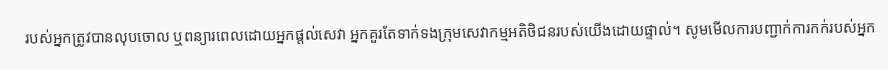របស់អ្នកត្រូវបានលុបចោល ឬពន្យារពេលដោយអ្នកផ្តល់សេវា អ្នកគួរតែទាក់ទងក្រុមសេវាកម្មអតិថិជនរបស់យើងដោយផ្ទាល់។ សូមមើលការបញ្ជាក់ការកក់របស់អ្នក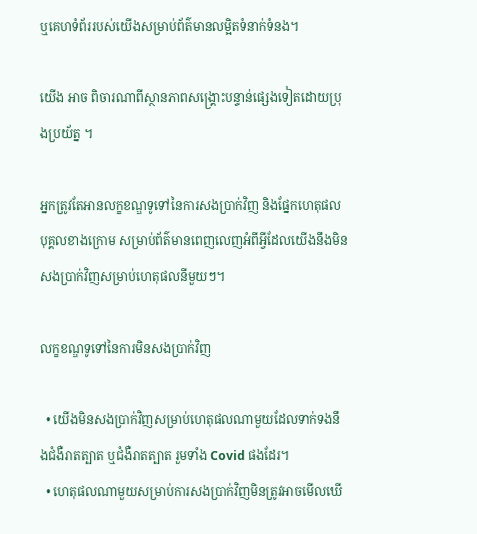ឬគេហទំព័ររបស់យើងសម្រាប់ព័ត៌មានលម្អិតទំនាក់ទំនង។

យើង អាច ពិចារណាពីស្ថានភាពសង្គ្រោះបន្ទាន់ផ្សេងទៀតដោយប្រុងប្រយ័ត្ន ។

អ្នកត្រូវតែអានលក្ខខណ្ឌទូទៅនៃការសងប្រាក់វិញ និងផ្នែកហេតុផលបុគ្គលខាងក្រោម សម្រាប់ព័ត៌មានពេញលេញអំពីអ្វីដែលយើងនឹងមិនសងប្រាក់វិញសម្រាប់ហេតុផលនីមួយៗ។

លក្ខខណ្ឌទូទៅនៃការមិនសងប្រាក់វិញ

  • យើងមិនសងប្រាក់វិញសម្រាប់ហេតុផលណាមួយដែលទាក់ទងនឹងជំងឺរាតត្បាត ឬជំងឺរាតត្បាត រួមទាំង Covid ផងដែរ។
  • ហេតុផលណាមួយសម្រាប់ការសងប្រាក់វិញមិនត្រូវអាចមើលឃើ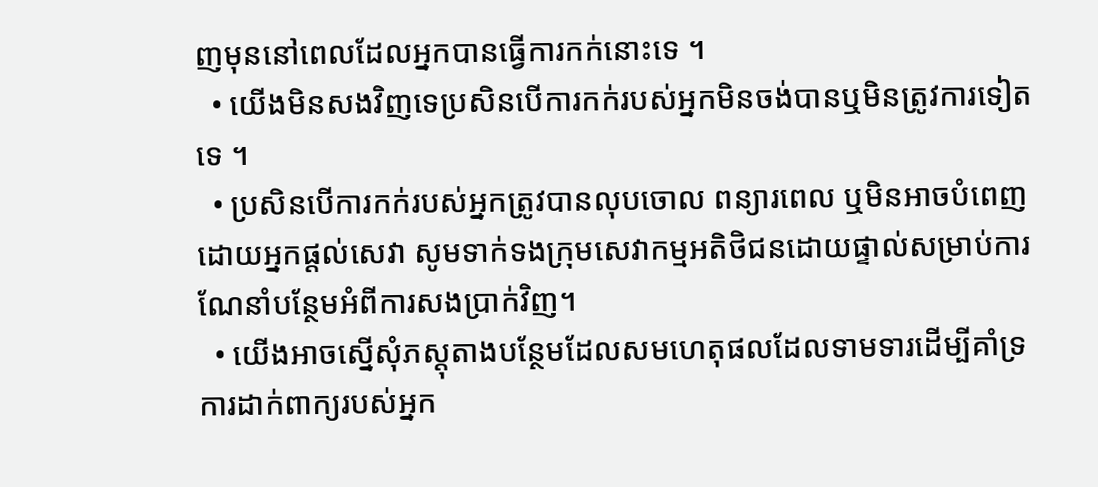ញមុននៅពេលដែលអ្នកបានធ្វើការកក់នោះទេ ។
  • យើងមិនសងវិញទេប្រសិនបើការកក់របស់អ្នកមិនចង់បានឬមិនត្រូវការទៀតទេ ។
  • ប្រសិនបើការកក់របស់អ្នកត្រូវបានលុបចោល ពន្យារពេល ឬមិនអាចបំពេញដោយអ្នកផ្តល់សេវា សូមទាក់ទងក្រុមសេវាកម្មអតិថិជនដោយផ្ទាល់សម្រាប់ការណែនាំបន្ថែមអំពីការសងប្រាក់វិញ។
  • យើងអាចស្នើសុំភស្តុតាងបន្ថែមដែលសមហេតុផលដែលទាមទារដើម្បីគាំទ្រការដាក់ពាក្យរបស់អ្នក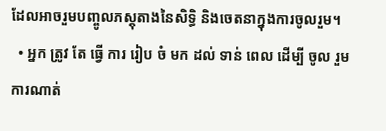ដែលអាចរួមបញ្ចូលភស្តុតាងនៃសិទ្ធិ និងចេតនាក្នុងការចូលរួម។
  • អ្នក ត្រូវ តែ ធ្វើ ការ រៀប ចំ មក ដល់ ទាន់ ពេល ដើម្បី ចូល រួម ការណាត់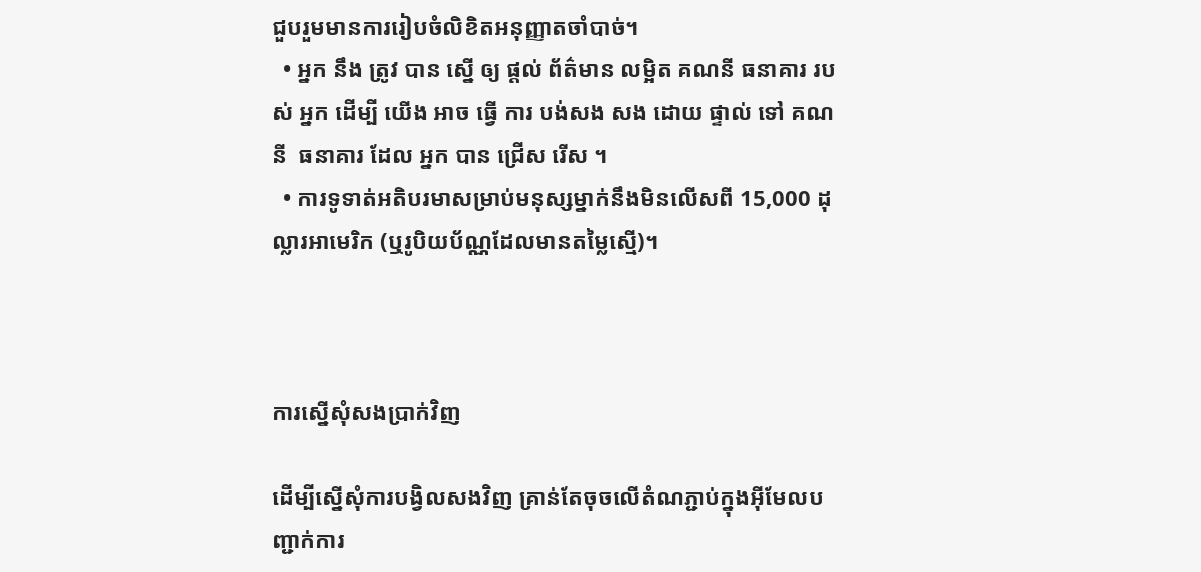ជួបរួមមានការរៀបចំលិខិតអនុញ្ញាតចាំបាច់។
  • អ្នក នឹង ត្រូវ បាន ស្នើ ឲ្យ ផ្តល់ ព័ត៌មាន លម្អិត គណនី ធនាគារ របស់ អ្នក ដើម្បី យើង អាច ធ្វើ ការ បង់សង សង ដោយ ផ្ទាល់ ទៅ គណនី  ធនាគារ ដែល អ្នក បាន ជ្រើស រើស ។
  • ការទូទាត់អតិបរមាសម្រាប់មនុស្សម្នាក់នឹងមិនលើសពី 15,000 ដុល្លារអាមេរិក (ឬរូបិយប័ណ្ណដែលមានតម្លៃស្មើ)។



ការស្នើសុំសងប្រាក់វិញ

ដើម្បីស្នើសុំការបង្វិលសងវិញ គ្រាន់តែចុចលើតំណភ្ជាប់ក្នុងអ៊ីមែលបញ្ជាក់ការ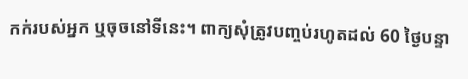កក់របស់អ្នក ឬចុចនៅទីនេះ។ ពាក្យសុំត្រូវបញ្ចប់រហូតដល់ 60 ថ្ងៃបន្ទា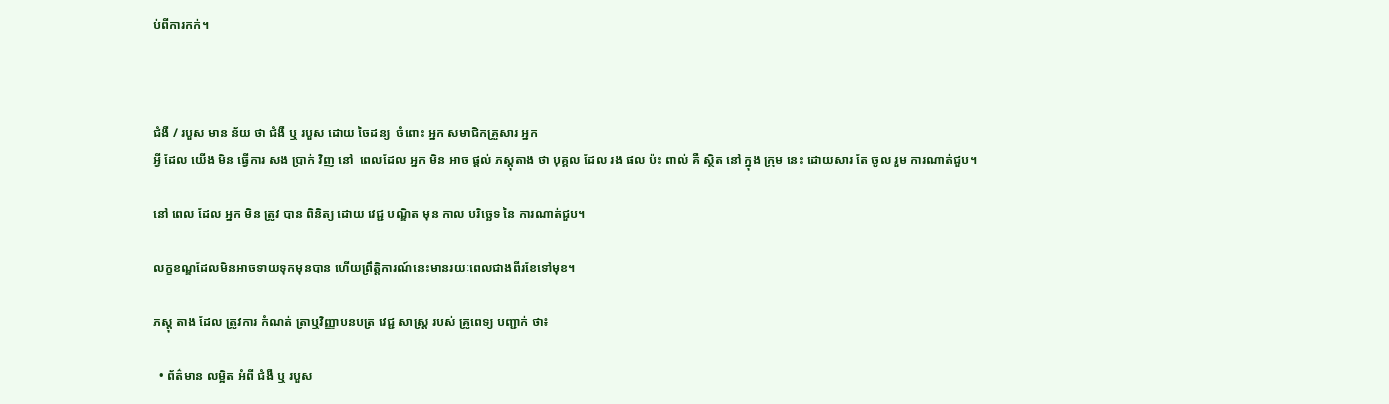ប់ពីការកក់។



ជំងឺ / របួស មាន ន័យ ថា ជំងឺ ឬ របួស ដោយ ចៃដន្យ  ចំពោះ អ្នក សមាជិកគ្រួសារ អ្នក
អ្វី ដែល យើង មិន ធ្វើការ សង ប្រាក់ វិញ នៅ  ពេលដែល អ្នក មិន អាច ផ្តល់ ភស្តុតាង ថា បុគ្គល ដែល រង ផល ប៉ះ ពាល់ គឺ ស្ថិត នៅ ក្នុង ក្រុម នេះ ដោយសារ តែ ចូល រួម ការណាត់ជួប។

នៅ ពេល ដែល អ្នក មិន ត្រូវ បាន ពិនិត្យ ដោយ វេជ្ជ បណ្ឌិត មុន កាល បរិច្ឆេទ នៃ ការណាត់ជួប។

លក្ខខណ្ឌដែលមិនអាចទាយទុកមុនបាន ហើយព្រឹត្តិការណ៍នេះមានរយៈពេលជាងពីរខែទៅមុខ។

ភស្ដុ តាង ដែល ត្រូវការ កំណត់ ត្រាឬវិញ្ញាបនបត្រ វេជ្ជ សាស្ត្រ របស់ គ្រូពេទ្យ បញ្ជាក់ ថា៖

  • ព័ត៌មាន លម្អិត អំពី ជំងឺ ឬ របួស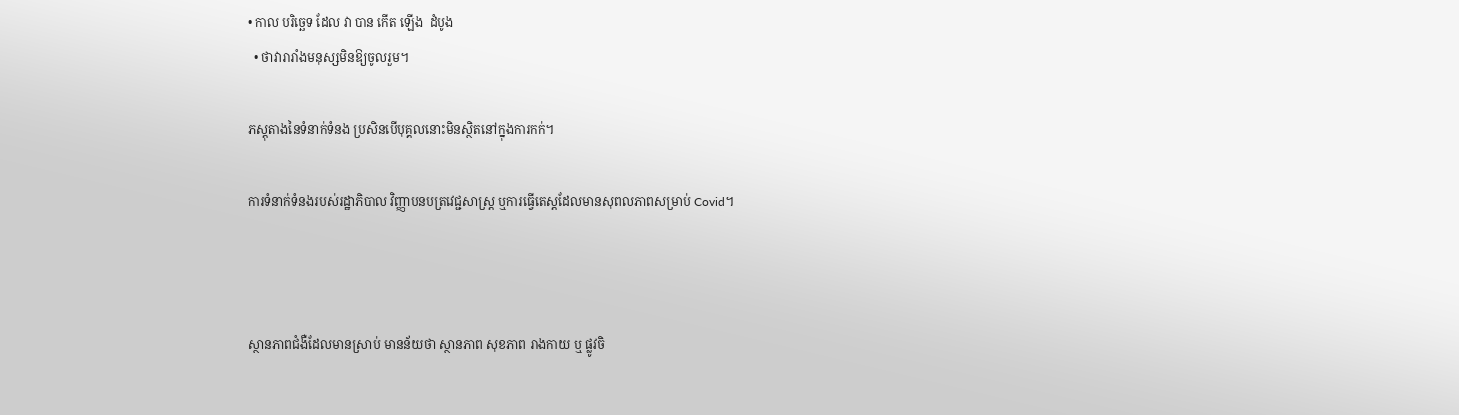• កាល បរិច្ឆេទ ដែល វា បាន កើត ឡើង  ដំបូង
  • ថាវារារាំងមនុស្សមិនឱ្យចូលរួម។

ភស្តុតាងនៃទំនាក់ទំនង ប្រសិនបើបុគ្គលនោះមិនស្ថិតនៅក្នុងការកក់។

ការទំនាក់ទំនងរបស់រដ្ឋាភិបាល វិញ្ញាបនបត្រវេជ្ជសាស្រ្ត ឬការធ្វើតេស្តដែលមានសុពលភាពសម្រាប់ Covid។



ស្ថានភាពជំងឺដែលមានស្រាប់ មានន័យថា ស្ថានភាព សុខភាព រាងកាយ ឬ ផ្លូវចិ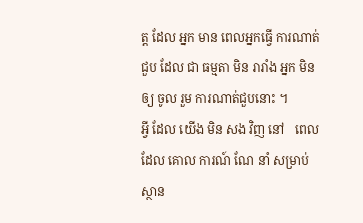ត្ត ដែល អ្នក មាន ពេលអ្នកធ្វើ ការណាត់ជួប ដែល ជា ធម្មតា មិន រារាំង អ្នក មិន ឲ្យ ចូល រួម ការណាត់ជួបនោះ ។
អ្វី ដែល យើង មិន សង វិញ នៅ   ពេល ដែល គោល ការណ៍ ណែ នាំ សម្រាប់ ស្ថាន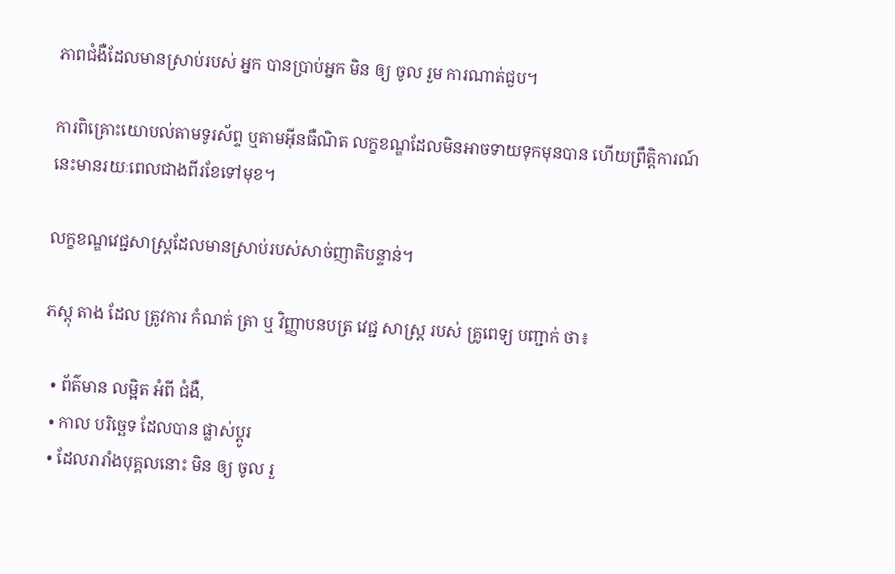ភាពជំងឺដែលមានស្រាប់របស់ អ្នក បានប្រាប់អ្នក មិន ឲ្យ ចូល រួម ការណាត់ជួប។

ការពិគ្រោះយោបល់តាមទូរស័ព្ទ ឬតាមអ៊ីនធឺណិត លក្ខខណ្ឌដែលមិនអាចទាយទុកមុនបាន ហើយព្រឹត្តិការណ៍នេះមានរយៈពេលជាងពីរខែទៅមុខ។

លក្ខខណ្ឌវេជ្ជសាស្ត្រដែលមានស្រាប់របស់សាច់ញាតិបន្ទាន់។

ភស្ដុ តាង ដែល ត្រូវការ កំណត់ ត្រា ឬ វិញ្ញាបនបត្រ វេជ្ជ សាស្ត្រ របស់ គ្រូពេទ្យ បញ្ជាក់ ថា៖

  • ព័ត៌មាន លម្អិត អំពី ជំងឺ,
  • កាល បរិច្ឆេទ ដែលបាន ផ្លាស់ប្ដូរ
  • ដែលរារាំងបុគ្គលនោះ មិន ឲ្យ ចូល រួ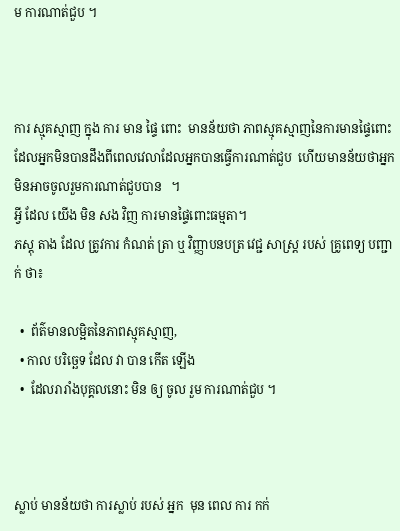ម ការណាត់ជួប ។



ការ ស្មុគស្មាញ ក្នុង ការ មាន ផ្ទៃ ពោះ  មានន័យថា ភាពស្មុគស្មាញនៃការមានផ្ទៃពោះដែលអ្នកមិនបានដឹងពីពេលវេលាដែលអ្នកបានធ្វើការណាត់ជួប  ហើយមានន័យថាអ្នកមិនអាចចូលរួមការណាត់ជួបបាន   ។
អ្វី ដែល យើង មិន សង វិញ ការមានផ្ទៃពោះធម្មតា។
ភស្ដុ តាង ដែល ត្រូវការ កំណត់ ត្រា ឬ វិញ្ញាបនបត្រ វេជ្ជ សាស្ត្រ របស់ គ្រូពេទ្យ បញ្ជាក់ ថា៖

  •  ព័ត៌មានលម្អិតនៃភាពស្មុគស្មាញ,
  • កាល បរិច្ឆេទ ដែល វា បាន កើត ឡើង
  •  ដែលរារាំងបុគ្គលនោះ មិន ឲ្យ ចូល រួម ការណាត់ជួប ។



ស្លាប់ មានន័យថា ការស្លាប់ របស់ អ្នក  មុន ពេល ការ កក់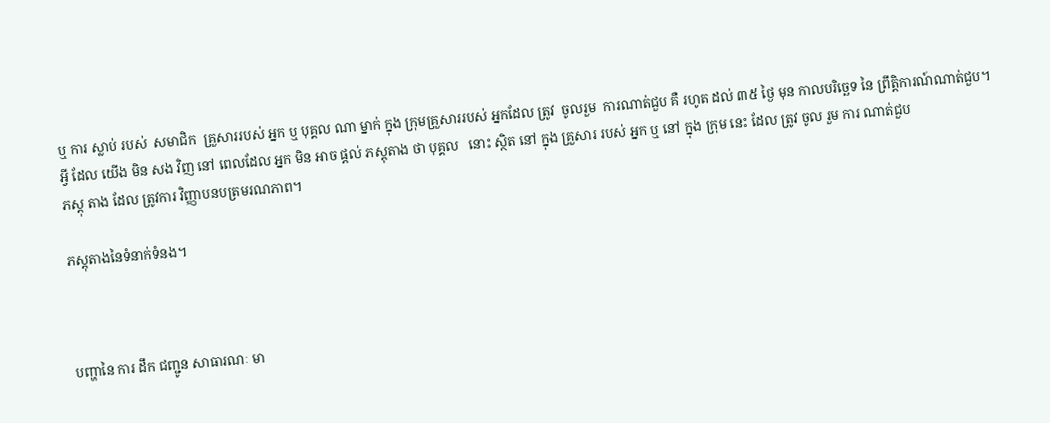ឬ ការ ស្លាប់ របស់  សមាជិក  គ្រួសាររបស់ អ្នក ឬ បុគ្គល ណា ម្នាក់ ក្នុង ក្រុមគ្រួសាររបស់ អ្នកដែល ត្រូវ  ចូលរួម  ការណាត់ជួប គឺ រហូត ដល់ ៣៥ ថ្ងៃ មុន កាលបរិច្ឆេទ នៃ ព្រឹត្តិការណ៍ណាត់ជួប។
អ្វី ដែល យើង មិន សង វិញ នៅ ពេលដែល អ្នក មិន អាច ផ្តល់ ភស្តុតាង ថា បុគ្គល   នោះ ស្ថិត នៅ ក្នុង គ្រួសារ របស់ អ្នក ឬ នៅ ក្នុង ក្រុម នេះ ដែល ត្រូវ ចូល រួម ការ ណាត់ជួប
ភស្ដុ តាង ដែល ត្រូវការ វិញ្ញាបនបត្រមរណភាព។

ភស្តុតាងនៃទំនាក់ទំនង។



បញ្ហានៃ ការ ដឹក ជញ្ជូន សាធារណៈ មា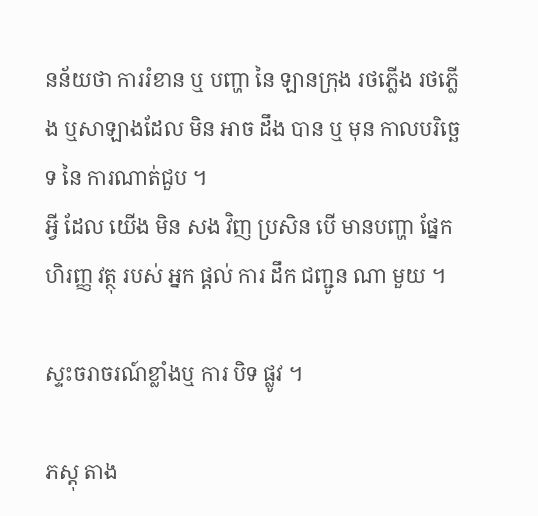នន័យថា ការរំខាន ឬ បញ្ហា នៃ ឡានក្រុង រថភ្លើង រថភ្លើង ឬសាឡាងដែល មិន អាច ដឹង បាន ឬ មុន កាលបរិច្ឆេទ នៃ ការណាត់ជួប ។
អ្វី ដែល យើង មិន សង វិញ ប្រសិន បើ មានបញ្ហា ផ្នែក ហិរញ្ញ វត្ថុ របស់ អ្នក ផ្តល់ ការ ដឹក ជញ្ជូន ណា មួយ ។

ស្ទះចរាចរណ៍ខ្លាំងឬ ការ បិទ ផ្លូវ ។

ភស្ដុ តាង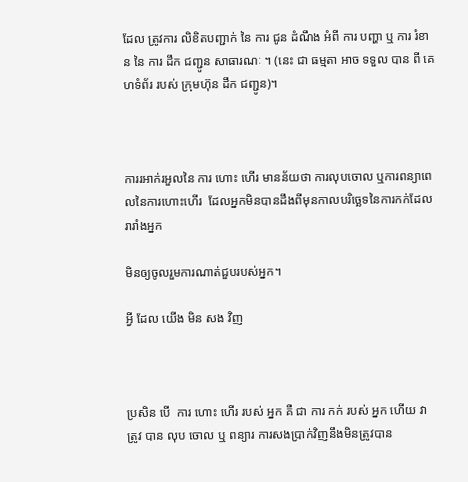ដែល ត្រូវការ លិខិតបញ្ជាក់ នៃ ការ ជូន ដំណឹង អំពី ការ បញ្ហា ឬ ការ រំខាន នៃ ការ ដឹក ជញ្ជូន សាធារណៈ ។ (នេះ ជា ធម្មតា អាច ទទួល បាន ពី គេហទំព័រ របស់ ក្រុមហ៊ុន ដឹក ជញ្ជូន)។



ការរអាក់រអួលនៃ ការ ហោះ ហើរ មានន័យថា ការលុបចោល ឬការពន្យាពេលនៃការហោះហើរ  ដែលអ្នកមិនបានដឹងពីមុនកាលបរិច្ឆេទនៃការកក់ដែលរារាំងអ្នក

មិនឲ្យចូលរួមការណាត់ជួបរបស់អ្នក។

អ្វី ដែល យើង មិន សង វិញ



ប្រសិន បើ  ការ ហោះ ហើរ របស់ អ្នក គឺ ជា ការ កក់ របស់ អ្នក ហើយ វា ត្រូវ បាន លុប ចោល ឬ ពន្យារ ការសងប្រាក់វិញនឹងមិនត្រូវបាន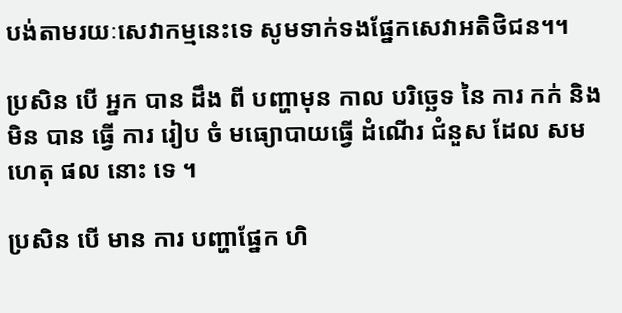បង់តាមរយៈសេវាកម្មនេះទេ សូមទាក់ទងផ្នែកសេវាអតិថិជន។។

ប្រសិន បើ អ្នក បាន ដឹង ពី បញ្ហាមុន កាល បរិច្ឆេទ នៃ ការ កក់ និង មិន បាន ធ្វើ ការ រៀប ចំ មធ្យោបាយធ្វើ ដំណើរ ជំនួស ដែល សម ហេតុ ផល នោះ ទេ ។

ប្រសិន បើ មាន ការ បញ្ហាផ្នែក ហិ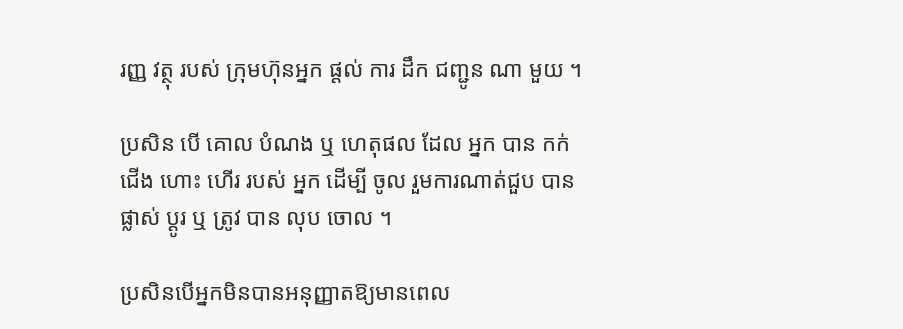រញ្ញ វត្ថុ របស់ ក្រុមហ៊ុនអ្នក ផ្តល់ ការ ដឹក ជញ្ជូន ណា មួយ ។

ប្រសិន បើ គោល បំណង ឬ ហេតុផល ដែល អ្នក បាន កក់  ជើង ហោះ ហើរ របស់ អ្នក ដើម្បី ចូល រួមការណាត់ជួប បាន ផ្លាស់ ប្ដូរ ឬ ត្រូវ បាន លុប ចោល ។

ប្រសិនបើអ្នកមិនបានអនុញ្ញាតឱ្យមានពេល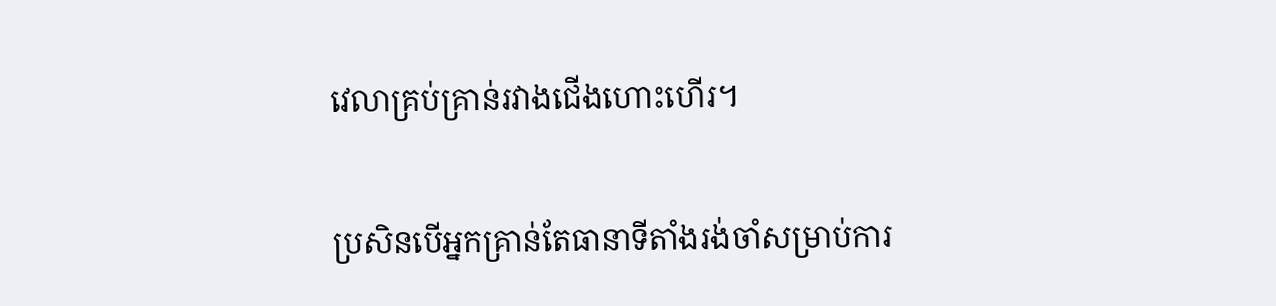វេលាគ្រប់គ្រាន់រវាងជើងហោះហើរ។

ប្រសិនបើអ្នកគ្រាន់តែធានាទីតាំងរង់ចាំសម្រាប់ការ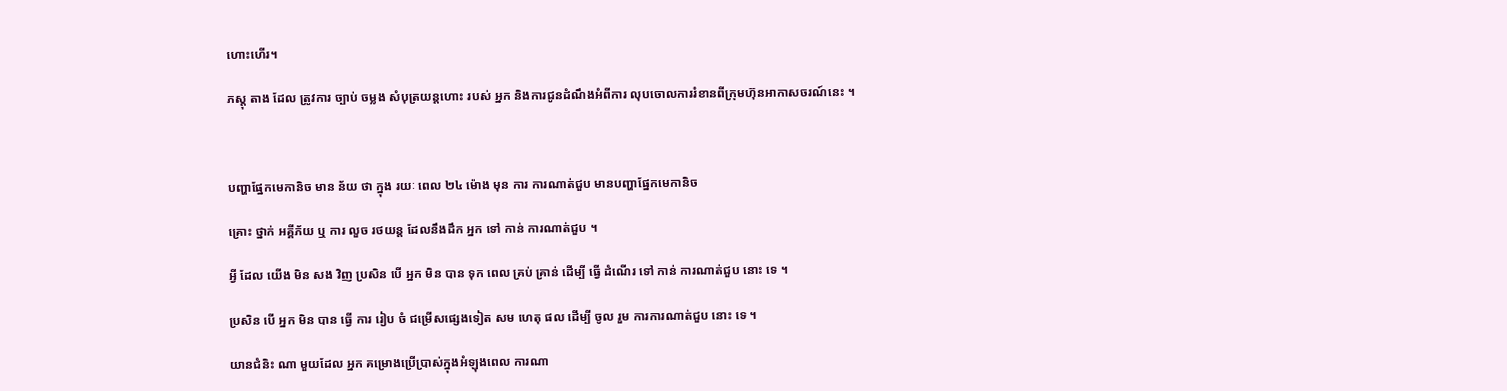ហោះហើរ។

ភស្ដុ តាង ដែល ត្រូវការ ច្បាប់ ចម្លង សំបុត្រយន្តហោះ របស់ អ្នក និងការជូនដំណឹងអំពីការ លុបចោលការរំខានពីក្រុមហ៊ុនអាកាសចរណ៍នេះ ។



បញ្ហាផ្នែកមេកានិច មាន ន័យ ថា ក្នុង រយៈ ពេល ២៤ ម៉ោង មុន ការ ការណាត់ជួប មានបញ្ហាផ្នែកមេកានិច

គ្រោះ ថ្នាក់ អគ្គីភ័យ ឬ ការ លួច រថយន្ត ដែលនឹងដឹក អ្នក ទៅ កាន់ ការណាត់ជួប ។

អ្វី ដែល យើង មិន សង វិញ ប្រសិន បើ អ្នក មិន បាន ទុក ពេល គ្រប់ គ្រាន់ ដើម្បី ធ្វើ ដំណើរ ទៅ កាន់ ការណាត់ជួប នោះ ទេ ។

ប្រសិន បើ អ្នក មិន បាន ធ្វើ ការ រៀប ចំ ជម្រើសផ្សេងទៀត សម ហេតុ ផល ដើម្បី ចូល រួម ការការណាត់ជួប នោះ ទេ ។

យានជំនិះ ណា មួយដែល អ្នក គម្រោងប្រើប្រាស់ក្នុងអំឡុងពេល ការណា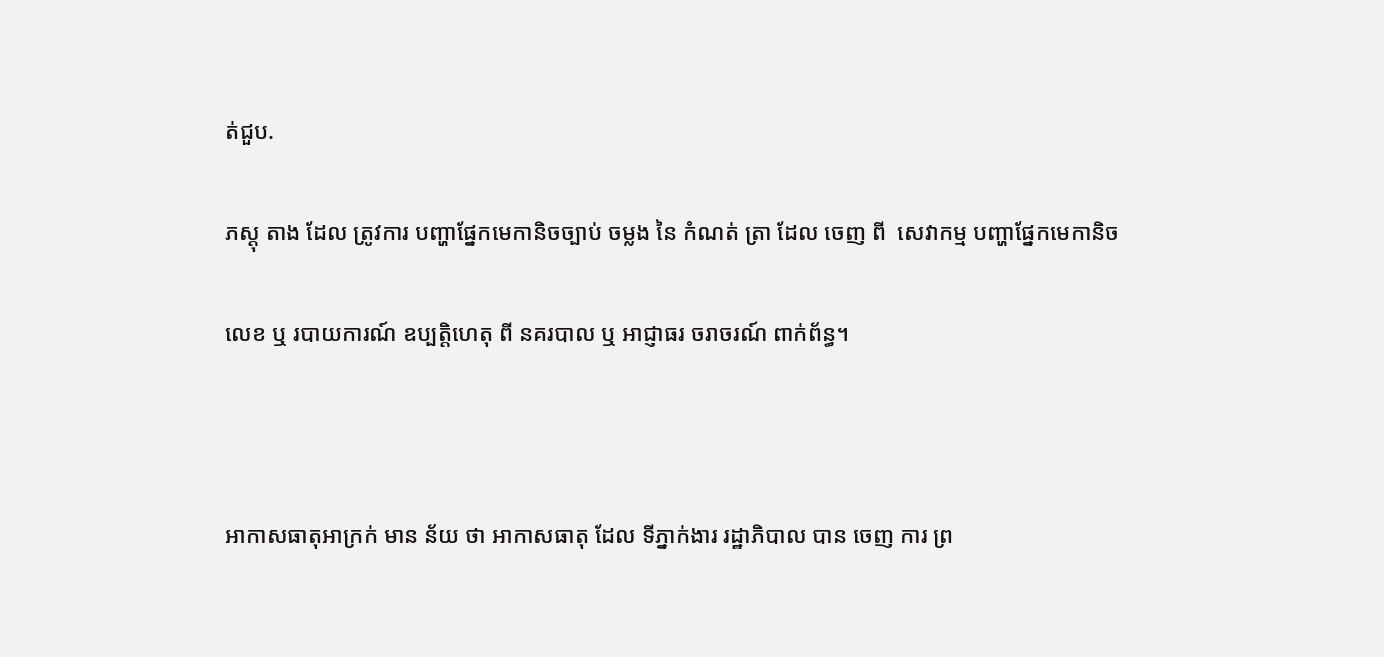ត់ជួប.

ភស្ដុ តាង ដែល ត្រូវការ បញ្ហាផ្នែកមេកានិចច្បាប់ ចម្លង នៃ កំណត់ ត្រា ដែល ចេញ ពី  សេវាកម្ម បញ្ហាផ្នែកមេកានិច

លេខ ឬ របាយការណ៍ ឧប្បត្តិហេតុ ពី នគរបាល ឬ អាជ្ញាធរ ចរាចរណ៍ ពាក់ព័ន្ធ។



អាកាសធាតុអាក្រក់ មាន ន័យ ថា អាកាសធាតុ ដែល ទីភ្នាក់ងារ រដ្ឋាភិបាល បាន ចេញ ការ ព្រ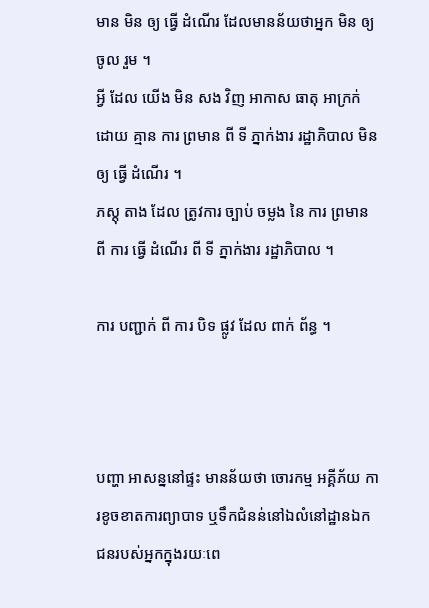មាន មិន ឲ្យ ធ្វើ ដំណើរ ដែលមានន័យថាអ្នក មិន ឲ្យ ចូល រួម ។
អ្វី ដែល យើង មិន សង វិញ អាកាស ធាតុ អាក្រក់ ដោយ គ្មាន ការ ព្រមាន ពី ទី ភ្នាក់ងារ រដ្ឋាភិបាល មិន ឲ្យ ធ្វើ ដំណើរ ។
ភស្ដុ តាង ដែល ត្រូវការ ច្បាប់ ចម្លង នៃ ការ ព្រមាន ពី ការ ធ្វើ ដំណើរ ពី ទី ភ្នាក់ងារ រដ្ឋាភិបាល ។

ការ បញ្ជាក់ ពី ការ បិទ ផ្លូវ ដែល ពាក់ ព័ន្ធ ។



បញ្ហា អាសន្ននៅផ្ទះ មានន័យថា ចោរកម្ម អគ្គីភ័យ ការខូចខាតការព្យាបាទ ឬទឹកជំនន់នៅឯលំនៅដ្ឋានឯកជនរបស់អ្នកក្នុងរយៈពេ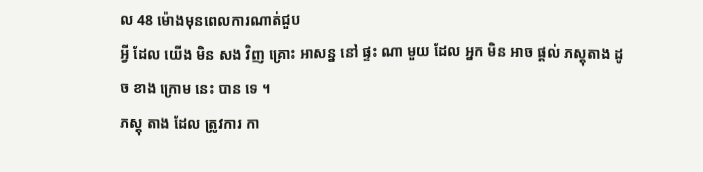ល 48 ម៉ោងមុនពេលការណាត់ជួប
អ្វី ដែល យើង មិន សង វិញ គ្រោះ អាសន្ន នៅ ផ្ទះ ណា មួយ ដែល អ្នក មិន អាច ផ្តល់ ភស្តុតាង ដូច ខាង ក្រោម នេះ បាន ទេ ។
ភស្ដុ តាង ដែល ត្រូវការ កា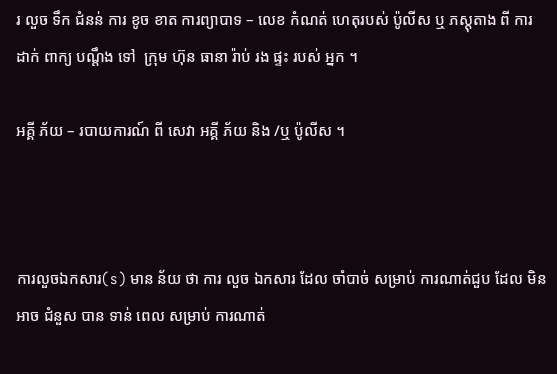រ លួច ទឹក ជំនន់ ការ ខូច ខាត ការព្យាបាទ – លេខ កំណត់ ហេតុរបស់ ប៉ូលីស ឬ ភស្តុតាង ពី ការ ដាក់ ពាក្យ បណ្តឹង ទៅ  ក្រុម ហ៊ុន ធានា រ៉ាប់ រង ផ្ទះ របស់ អ្នក ។

អគ្គី ភ័យ – របាយការណ៍ ពី សេវា អគ្គី ភ័យ និង /ឬ ប៉ូលីស ។



ការលួចឯកសារ(s) មាន ន័យ ថា ការ លួច ឯកសារ ដែល ចាំបាច់ សម្រាប់ ការណាត់ជួប ដែល មិន អាច ជំនួស បាន ទាន់ ពេល សម្រាប់ ការណាត់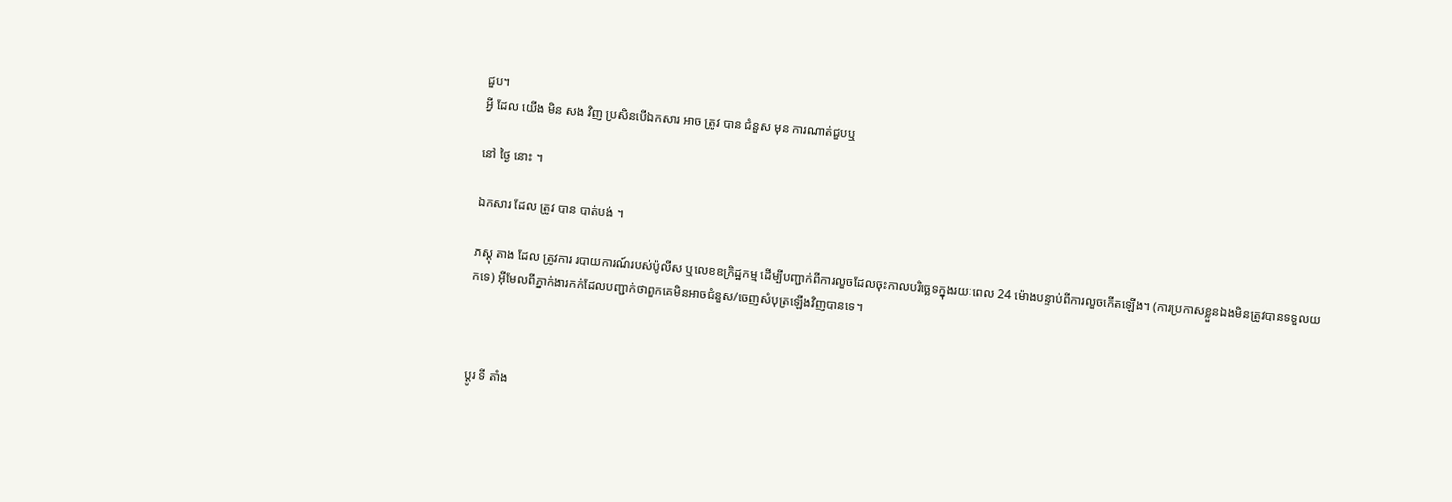ជួប។
អ្វី ដែល យើង មិន សង វិញ ប្រសិនបើឯកសារ អាច ត្រូវ បាន ជំនួស មុន ការណាត់ជួបឬ

នៅ ថ្ងៃ នោះ ។

ឯកសារ ដែល ត្រូវ បាន បាត់បង់ ។

ភស្ដុ តាង ដែល ត្រូវការ របាយការណ៍របស់ប៉ូលីស ឬលេខឧក្រិដ្ឋកម្ម ដើម្បីបញ្ជាក់ពីការលួចដែលចុះកាលបរិច្ឆេទក្នុងរយៈពេល 24 ម៉ោងបន្ទាប់ពីការលួចកើតឡើង។ (ការប្រកាសខ្លួនឯងមិនត្រូវបានទទួលយកទេ) អ៊ីមែលពីភ្នាក់ងារកក់ដែលបញ្ជាក់ថាពួកគេមិនអាចជំនួស/ចេញសំបុត្រឡើងវិញបានទេ។



ប្ដូរ ទី តាំង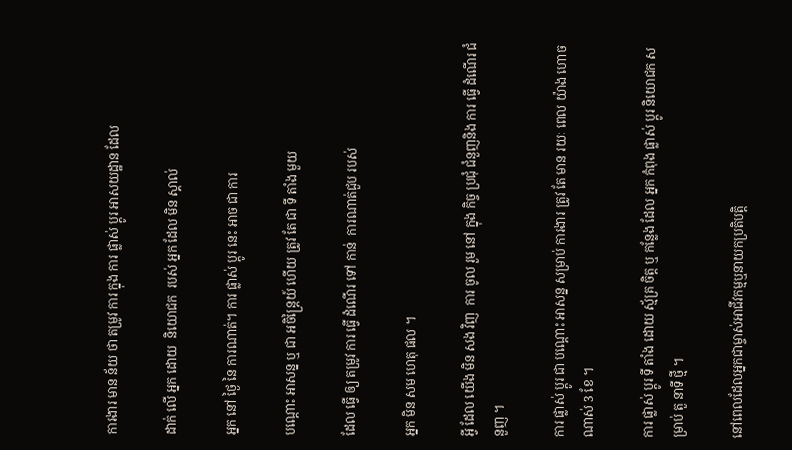ការងារ មាន ន័យ ថា តម្រូវ ការ ក្នុង ការ ផ្លាស់ ប្តូរ អាសយដ្ឋាន ដែល

ដាក់ លើ អ្នក ដោយ  និយោជក  របស់ អ្នក ដែល មិន ស្គាល់

អ្នក នៅ ថ្ងៃ នៃ ការណាត់។ ការ ផ្លាស់ ប្តូរ នេះ អាច ជា ការ

បណ្តោះ អាសន្ន ឬ ជា អចិន្ត្រៃយ៍ ហើយ ត្រូវ តែ ជា ទី តាំង មួយ

ដែល ធ្វើ ឲ្យ តម្រូវ ការ ធ្វើ ដំណើរ ទៅ កាន់  ការណាត់ជួប របស់

អ្នក មិន សម ហេតុ ផល ។

អ្វី ដែល យើង មិន សង វិញ  ការ ចូល រួម នៅ ក្នុង កិច្ច ប្រជុំ ជំនួញនិង ការ ធ្វើ ដំណើរ ជំនួញ ។

ការ ផ្លាស់ ប្តូរ ជា បណ្តោះ អាសន្ន សម្រាប់ ការងារ ត្រូវ តែ មាន រយៈ ពេល យ៉ាង ហោច ណាស់ 3 ខែ ។

ការ ផ្លាស់ ប្តូរ ទី តាំង ដោយ ស្ម័គ្រ ចិត្ត ឬ កន្លែង ដែល អ្នក កំពុង ផ្លាស់ ប្តូរ និយោជក សម្រាប់ តួ នាទី ថ្មី ។

នៅពេលដែលអ្នកជាម្ចាស់អាជីវកម្មឬនាយកប្រតិបត្តិ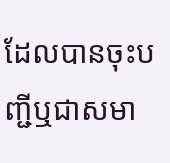ដែលបានចុះបញ្ជីឬជាសមា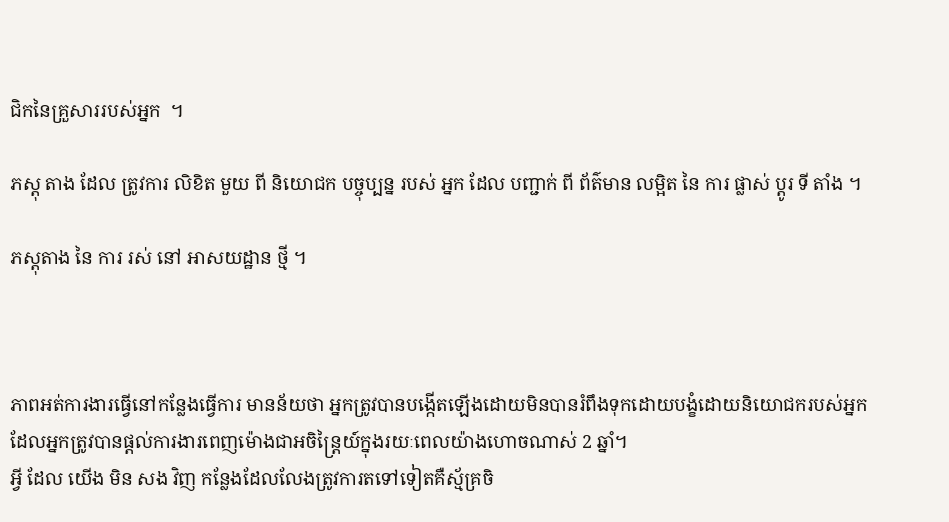ជិកនៃគ្រួសាររបស់អ្នក  ។

ភស្ដុ តាង ដែល ត្រូវការ លិខិត មួយ ពី និយោជក បច្ចុប្បន្ន របស់ អ្នក ដែល បញ្ជាក់ ពី ព័ត៌មាន លម្អិត នៃ ការ ផ្លាស់ ប្តូរ ទី តាំង ។

ភស្តុតាង នៃ ការ រស់ នៅ អាសយដ្ឋាន ថ្មី ។



ភាពអត់ការងារធ្វើនៅកន្លែងធ្វើការ មានន័យថា អ្នកត្រូវបានបង្កើតឡើងដោយមិនបានរំពឹងទុកដោយបង្ខំដោយនិយោជករបស់អ្នក ដែលអ្នកត្រូវបានផ្តល់ការងារពេញម៉ោងជាអចិន្ត្រៃយ៍ក្នុងរយៈពេលយ៉ាងហោចណាស់ 2 ឆ្នាំ។
អ្វី ដែល យើង មិន សង វិញ កន្លែងដែលលែងត្រូវការតទៅទៀតគឺស្ម័គ្រចិ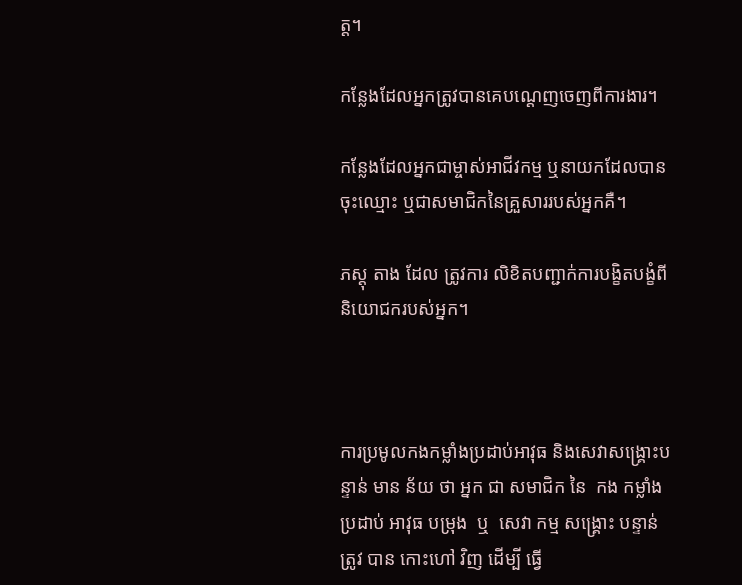ត្ត។

កន្លែងដែលអ្នកត្រូវបានគេបណ្តេញចេញពីការងារ។

កន្លែងដែលអ្នកជាម្ចាស់អាជីវកម្ម ឬនាយកដែលបានចុះឈ្មោះ ឬជាសមាជិកនៃគ្រួសាររបស់អ្នកគឺ។

ភស្ដុ តាង ដែល ត្រូវការ លិខិតបញ្ជាក់ការបង្ខិតបង្ខំពីនិយោជករបស់អ្នក។



ការប្រមូលកងកម្លាំងប្រដាប់អាវុធ និងសេវាសង្គ្រោះបន្ទាន់ មាន ន័យ ថា អ្នក ជា សមាជិក នៃ  កង កម្លាំង ប្រដាប់ អាវុធ បម្រុង  ឬ  សេវា កម្ម សង្គ្រោះ បន្ទាន់ ត្រូវ បាន កោះហៅ វិញ ដើម្បី ធ្វើ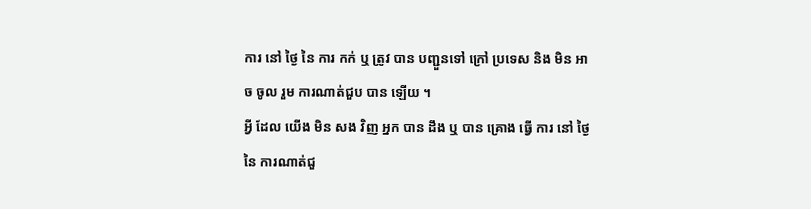ការ នៅ ថ្ងៃ នៃ ការ កក់ ឬ ត្រូវ បាន បញ្ជួនទៅ ក្រៅ ប្រទេស និង មិន អាច ចូល រួម ការណាត់ជួប បាន ឡើយ ។
អ្វី ដែល យើង មិន សង វិញ អ្នក បាន ដឹង ឬ បាន គ្រោង ធ្វើ ការ នៅ ថ្ងៃ នៃ ការណាត់ជួ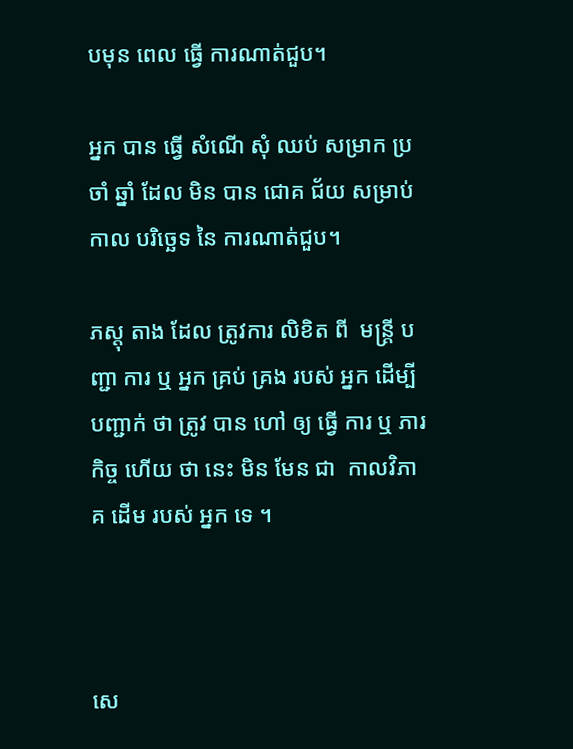បមុន ពេល ធ្វើ ការណាត់ជួប។

អ្នក បាន ធ្វើ សំណើ សុំ ឈប់ សម្រាក ប្រចាំ ឆ្នាំ ដែល មិន បាន ជោគ ជ័យ សម្រាប់ កាល បរិច្ឆេទ នៃ ការណាត់ជួប។

ភស្ដុ តាង ដែល ត្រូវការ លិខិត ពី  មន្ត្រី បញ្ជា ការ ឬ អ្នក គ្រប់ គ្រង របស់ អ្នក ដើម្បី បញ្ជាក់ ថា ត្រូវ បាន ហៅ ឲ្យ ធ្វើ ការ ឬ ភារកិច្ច ហើយ ថា នេះ មិន មែន ជា  កាលវិភាគ ដើម របស់ អ្នក ទេ ។



សេ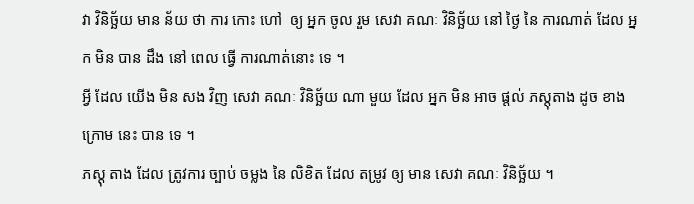វា វិនិច្ឆ័យ មាន ន័យ ថា ការ កោះ ហៅ  ឲ្យ អ្នក ចូល រួម សេវា គណៈ វិនិច្ឆ័យ នៅ ថ្ងៃ នៃ ការណាត់ ដែល អ្នក មិន បាន ដឹង នៅ ពេល ធ្វើ ការណាត់នោះ ទេ ។
អ្វី ដែល យើង មិន សង វិញ សេវា គណៈ វិនិច្ឆ័យ ណា មួយ ដែល អ្នក មិន អាច ផ្តល់ ភស្តុតាង ដូច ខាង ក្រោម នេះ បាន ទេ ។
ភស្ដុ តាង ដែល ត្រូវការ ច្បាប់ ចម្លង នៃ លិខិត ដែល តម្រូវ ឲ្យ មាន សេវា គណៈ វិនិច្ឆ័យ ។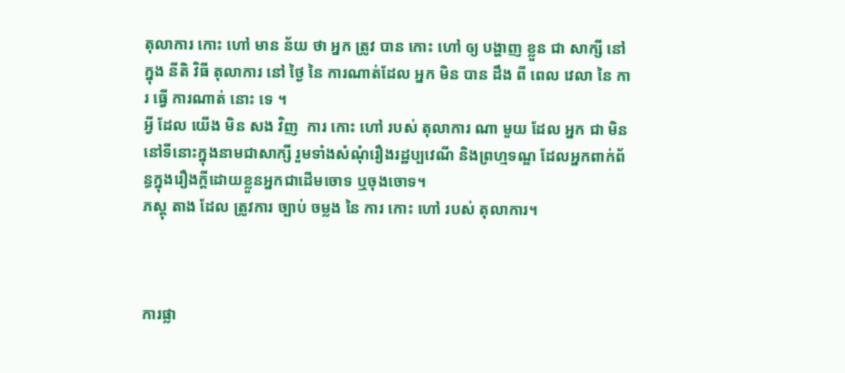តុលាការ កោះ ហៅ មាន ន័យ ថា អ្នក ត្រូវ បាន កោះ ហៅ ឲ្យ បង្ហាញ ខ្លួន ជា សាក្សី នៅ ក្នុង នីតិ វិធី តុលាការ នៅ ថ្ងៃ នៃ ការណាត់ដែល អ្នក មិន បាន ដឹង ពី ពេល វេលា នៃ ការ ធ្វើ ការណាត់ នោះ ទេ ។
អ្វី ដែល យើង មិន សង វិញ  ការ កោះ ហៅ របស់ តុលាការ ណា មួយ ដែល អ្នក ជា មិននៅទីនោះក្នុងនាមជាសាក្សី រួមទាំងសំណុំរឿងរដ្ឋប្បវេណី និងព្រហ្មទណ្ឌ ដែលអ្នកពាក់ព័ន្ធក្នុងរឿងក្តីដោយខ្លួនអ្នកជាដើមចោទ ឬចុងចោទ។
ភស្ដុ តាង ដែល ត្រូវការ ច្បាប់ ចម្លង នៃ ការ កោះ ហៅ របស់ តុលាការ។



ការផ្លា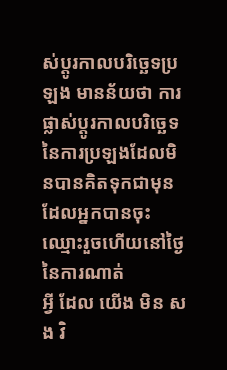ស់ប្តូរកាលបរិច្ឆេទប្រឡង មានន័យថា ការផ្លាស់ប្តូរកាលបរិច្ឆេទនៃការប្រឡងដែលមិនបានគិតទុកជាមុន     ដែលអ្នកបានចុះឈ្មោះរួចហើយនៅថ្ងៃនៃការណាត់
អ្វី ដែល យើង មិន សង វិ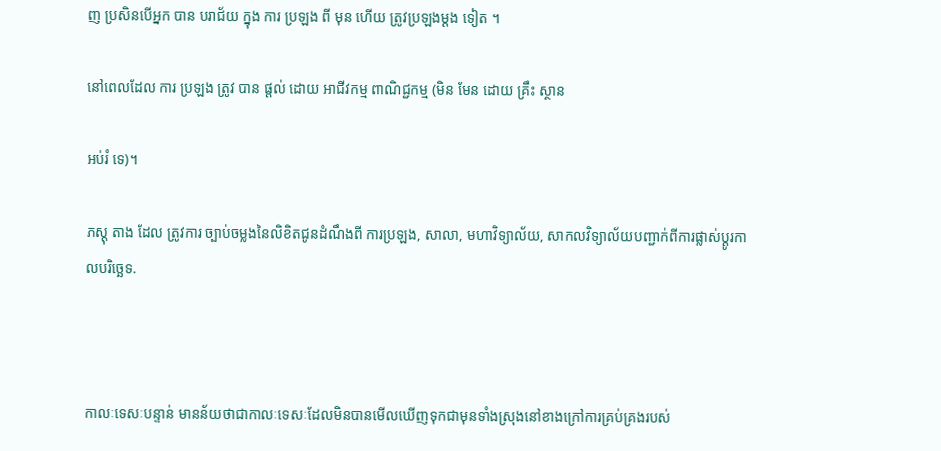ញ ប្រសិនបើអ្នក បាន បរាជ័យ ក្នុង ការ ប្រឡង ពី មុន ហើយ ត្រូវប្រឡងម្តង ទៀត ។

នៅពេលដែល ការ ប្រឡង ត្រូវ បាន ផ្តល់ ដោយ អាជីវកម្ម ពាណិជ្ជកម្ម (មិន មែន ដោយ គ្រឹះ ស្ថាន

អប់រំ ទេ)។

ភស្ដុ តាង ដែល ត្រូវការ ច្បាប់ចម្លងនៃលិខិតជូនដំណឹងពី ការប្រឡង, សាលា, មហាវិទ្យាល័យ, សាកលវិទ្យាល័យបញ្ជាក់ពីការផ្លាស់ប្តូរកាលបរិច្ឆេទ.



កាលៈទេសៈបន្ទាន់ មានន័យថាជាកាលៈទេសៈដែលមិនបានមើលឃើញទុកជាមុនទាំងស្រុងនៅខាងក្រៅការគ្រប់គ្រងរបស់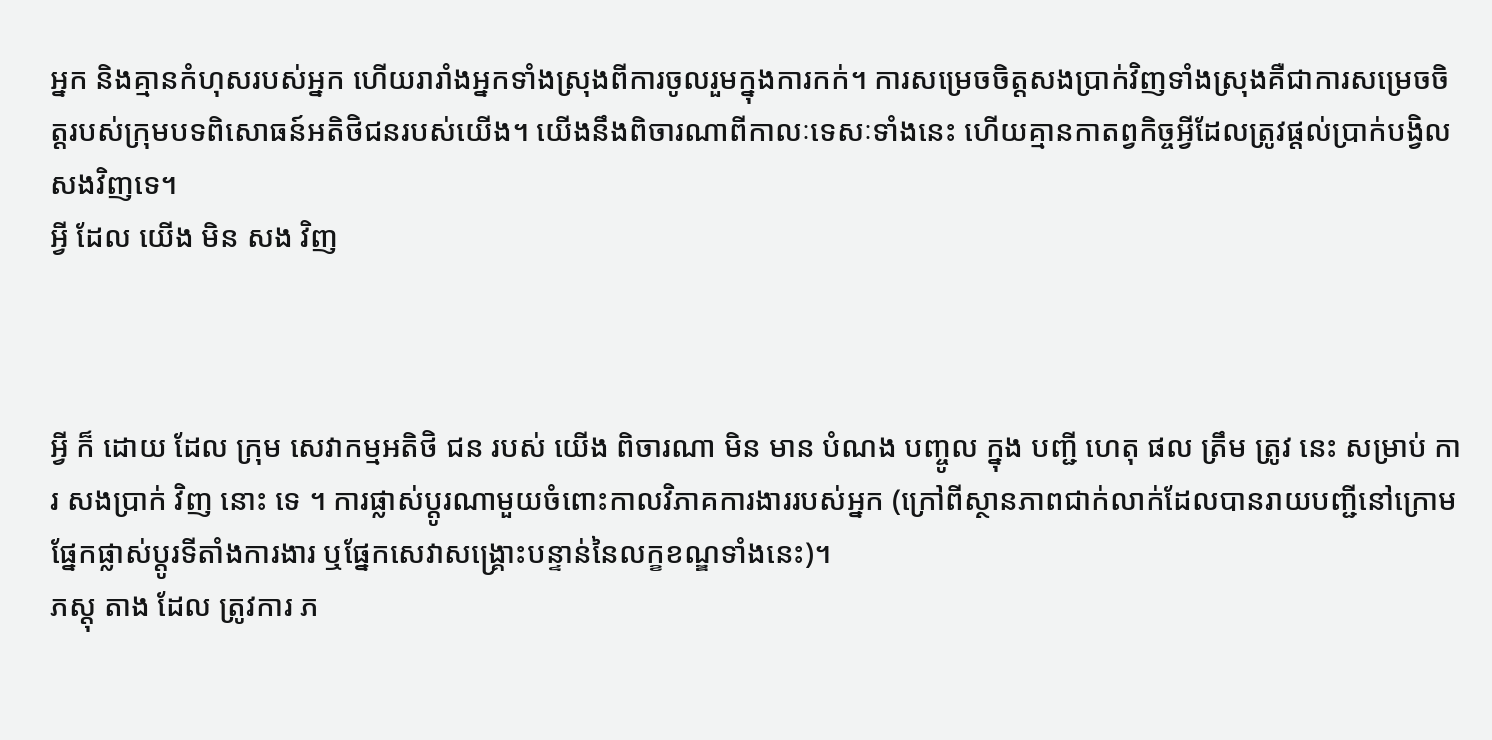អ្នក និងគ្មានកំហុសរបស់អ្នក ហើយរារាំងអ្នកទាំងស្រុងពីការចូលរួមក្នុងការកក់។ ការសម្រេចចិត្តសងប្រាក់វិញទាំងស្រុងគឺជាការសម្រេចចិត្តរបស់ក្រុមបទពិសោធន៍អតិថិជនរបស់យើង។ យើងនឹងពិចារណាពីកាលៈទេសៈទាំងនេះ ហើយគ្មានកាតព្វកិច្ចអ្វីដែលត្រូវផ្តល់ប្រាក់បង្វិលសងវិញទេ។
អ្វី ដែល យើង មិន សង វិញ



អ្វី ក៏ ដោយ ដែល ក្រុម សេវាកម្មអតិថិ ជន របស់ យើង ពិចារណា មិន មាន បំណង បញ្ចូល ក្នុង បញ្ជី ហេតុ ផល ត្រឹម ត្រូវ នេះ សម្រាប់ ការ សងប្រាក់ វិញ នោះ ទេ ។ ការផ្លាស់ប្តូរណាមួយចំពោះកាលវិភាគការងាររបស់អ្នក (ក្រៅពីស្ថានភាពជាក់លាក់ដែលបានរាយបញ្ជីនៅក្រោមផ្នែកផ្លាស់ប្តូរទីតាំងការងារ ឬផ្នែកសេវាសង្គ្រោះបន្ទាន់នៃលក្ខខណ្ឌទាំងនេះ)។
ភស្ដុ តាង ដែល ត្រូវការ ភ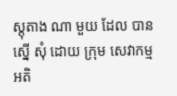ស្តុតាង ណា មួយ ដែល បាន ស្នើ សុំ ដោយ ក្រុម សេវាកម្មអតិ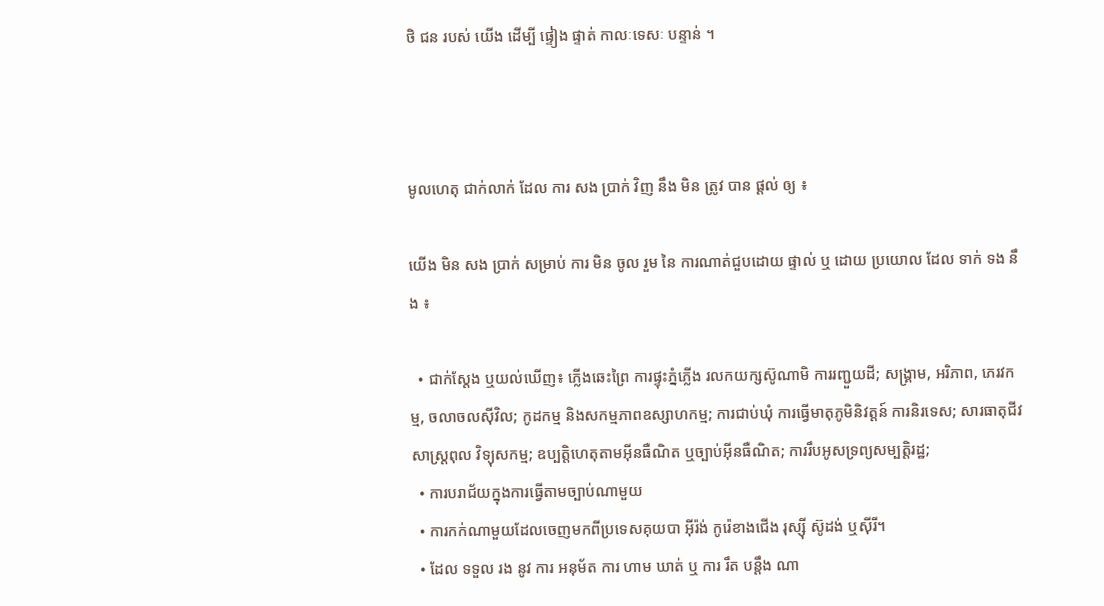ថិ ជន របស់ យើង ដើម្បី ផ្ទៀង ផ្ទាត់ កាលៈទេសៈ បន្ទាន់ ។



មូលហេតុ ជាក់លាក់ ដែល ការ សង ប្រាក់ វិញ នឹង មិន ត្រូវ បាន ផ្ដល់ ឲ្យ ៖

យើង មិន សង ប្រាក់ សម្រាប់ ការ មិន ចូល រួម នៃ ការណាត់ជួបដោយ ផ្ទាល់ ឬ ដោយ ប្រយោល ដែល ទាក់ ទង នឹង ៖

  • ជាក់ស្តែង ឬយល់ឃើញ៖ ភ្លើងឆេះព្រៃ ការផ្ទុះភ្នំភ្លើង រលកយក្សស៊ូណាមិ ការរញ្ជួយដី; សង្គ្រាម, អរិភាព, ភេរវកម្ម, ចលាចលស៊ីវិល; កូដកម្ម និងសកម្មភាពឧស្សាហកម្ម; ការជាប់ឃុំ ការធ្វើមាតុភូមិនិវត្តន៍ ការនិរទេស; សារធាតុជីវសាស្រ្តពុល វិទ្យុសកម្ម; ឧប្បត្តិហេតុតាមអ៊ីនធឺណិត ឬច្បាប់អ៊ីនធឺណិត; ការរឹបអូសទ្រព្យសម្បត្តិរដ្ឋ;
  • ការបរាជ័យក្នុងការធ្វើតាមច្បាប់ណាមួយ
  • ការកក់ណាមួយដែលចេញមកពីប្រទេសគុយបា អ៊ីរ៉ង់ កូរ៉េខាងជើង រុស្ស៊ី ស៊ូដង់ ឬស៊ីរី។
  • ដែល ទទួល រង នូវ ការ អនុម័ត ការ ហាម ឃាត់ ឬ ការ រឹត បន្តឹង ណា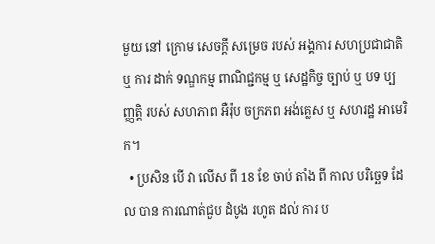មួយ នៅ ក្រោម សេចក្តី សម្រេច របស់ អង្គការ សហប្រជាជាតិ ឬ ការ ដាក់ ទណ្ឌកម្ម ពាណិជ្ជកម្ម ឬ សេដ្ឋកិច្ច ច្បាប់ ឬ បទ ប្បញ្ញត្តិ របស់ សហភាព អឺរ៉ុប ចក្រភព អង់គ្លេស ឬ សហរដ្ឋ អាមេរិក។
  • ប្រសិន បើ វា លើស ពី 18 ខែ ចាប់ តាំង ពី កាល បរិច្ឆេទ ដែល បាន ការណាត់ជួប ដំបូង រហូត ដល់ ការ ប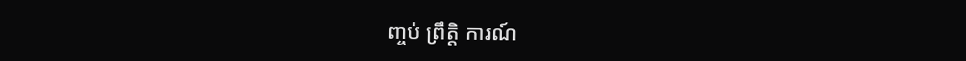ញ្ចប់ ព្រឹត្តិ ការណ៍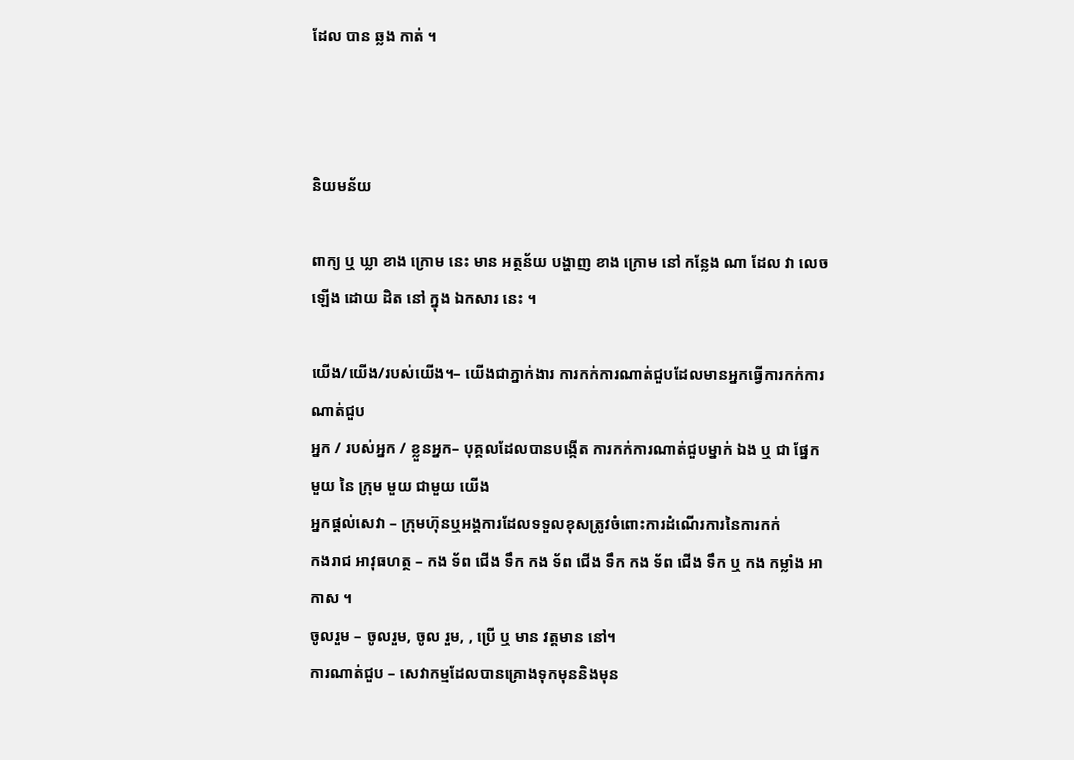ដែល បាន ឆ្លង កាត់ ។



និយមន័យ

ពាក្យ ឬ ឃ្លា ខាង ក្រោម នេះ មាន អត្ថន័យ បង្ហាញ ខាង ក្រោម នៅ កន្លែង ណា ដែល វា លេច ឡើង ដោយ ដិត នៅ ក្នុង ឯកសារ នេះ ។

យើង/យើង/របស់យើង។– យើងជាភ្នាក់ងារ ការកក់ការណាត់ជួបដែលមានអ្នកធ្វើការកក់ការណាត់ជួប
អ្នក / របស់អ្នក / ខ្លួនអ្នក– បុគ្គលដែលបានបង្កើត ការកក់ការណាត់ជួបម្នាក់ ឯង ឬ ជា ផ្នែក មួយ នៃ ក្រុម មួយ ជាមួយ យើង
អ្នកផ្តល់សេវា – ក្រុមហ៊ុនឬអង្គការដែលទទួលខុសត្រូវចំពោះការដំណើរការនៃការកក់
កងរាជ អាវុធហត្ថ – កង ទ័ព ជើង ទឹក កង ទ័ព ជើង ទឹក កង ទ័ព ជើង ទឹក ឬ កង កម្លាំង អាកាស ។
ចូលរួម – ចូលរួម, ចូល រួម, , ប្រើ ឬ មាន វត្តមាន នៅ។
ការណាត់ជួប – សេវាកម្មដែលបានគ្រោងទុកមុននិងមុន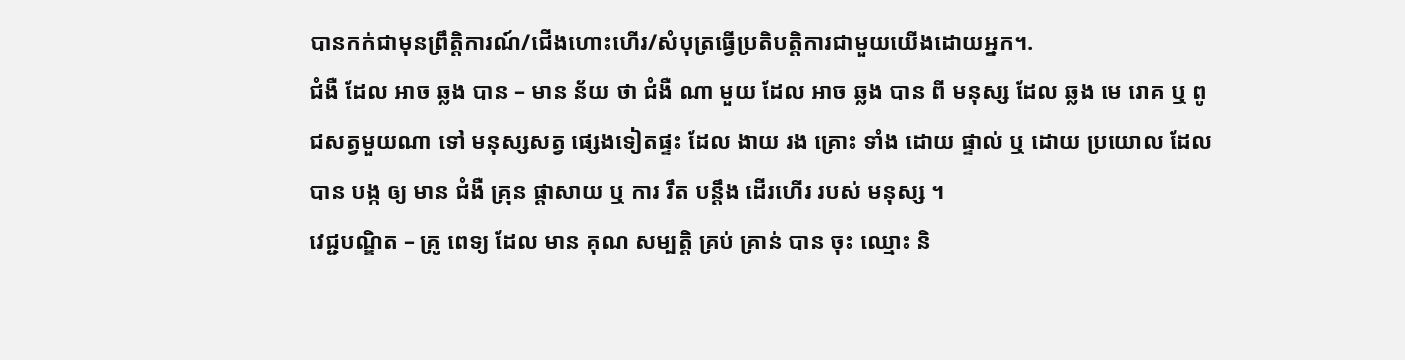បានកក់ជាមុនព្រឹត្តិការណ៍/ជើងហោះហើរ/សំបុត្រធ្វើប្រតិបត្តិការជាមួយយើងដោយអ្នក។.
ជំងឺ ដែល អាច ឆ្លង បាន – មាន ន័យ ថា ជំងឺ ណា មួយ ដែល អាច ឆ្លង បាន ពី មនុស្ស ដែល ឆ្លង មេ រោគ ឬ ពូជសត្វមួយណា ទៅ មនុស្សសត្វ ផ្សេងទៀតផ្ទះ ដែល ងាយ រង គ្រោះ ទាំង ដោយ ផ្ទាល់ ឬ ដោយ ប្រយោល ដែល បាន បង្ក ឲ្យ មាន ជំងឺ គ្រុន ផ្តាសាយ ឬ ការ រឹត បន្តឹង ដើរហើរ របស់ មនុស្ស ។
វេជ្ជបណ្ឌិត – គ្រូ ពេទ្យ ដែល មាន គុណ សម្បត្តិ គ្រប់ គ្រាន់ បាន ចុះ ឈ្មោះ និ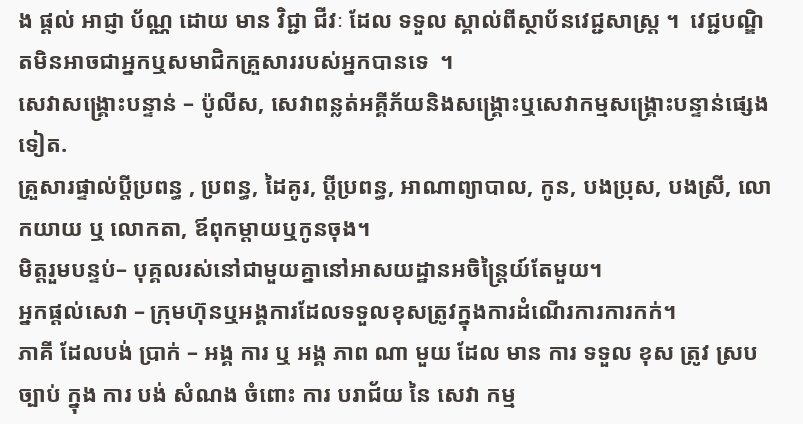ង ផ្តល់ អាជ្ញា ប័ណ្ណ ដោយ មាន វិជ្ជា ជីវៈ ដែល ទទួល ស្គាល់ពីស្ថាប័នវេជ្ជសាស្រ្ត ។  វេជ្ជបណ្ឌិតមិនអាចជាអ្នកឬសមាជិកគ្រួសាររបស់អ្នកបានទេ  ។
សេវាសង្គ្រោះបន្ទាន់ – ប៉ូលីស, សេវាពន្លត់អគ្គីភ័យនិងសង្គ្រោះឬសេវាកម្មសង្គ្រោះបន្ទាន់ផ្សេងទៀត.
គ្រួសារផ្ទាល់ប្តីប្រពន្ធ , ប្រពន្ធ, ដៃគូរ, ប្តីប្រពន្ធ, អាណាព្យាបាល, កូន, បងប្រុស, បងស្រី, លោកយាយ ឬ លោកតា, ឪពុកម្តាយឬកូនចុង។
មិត្តរួមបន្ទប់– បុគ្គលរស់នៅជាមួយគ្នានៅអាសយដ្ឋានអចិន្ត្រៃយ៍តែមួយ។
អ្នកផ្តល់សេវា – ក្រុមហ៊ុនឬអង្គការដែលទទួលខុសត្រូវក្នុងការដំណើរការការកក់។
ភាគី ដែលបង់ ប្រាក់ – អង្គ ការ ឬ អង្គ ភាព ណា មួយ ដែល មាន ការ ទទួល ខុស ត្រូវ ស្រប ច្បាប់ ក្នុង ការ បង់ សំណង ចំពោះ ការ បរាជ័យ នៃ សេវា កម្ម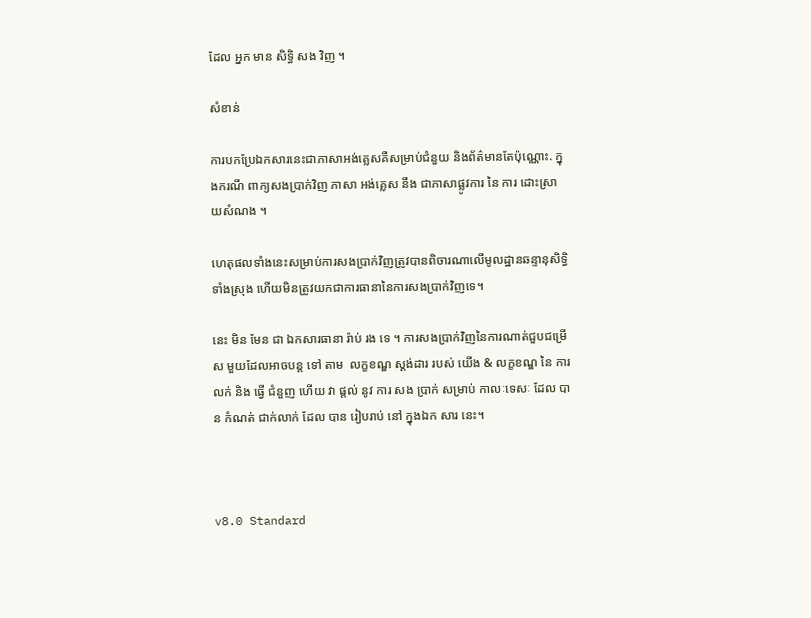ដែល អ្នក មាន សិទ្ធិ សង វិញ ។

សំខាន់

ការបកប្រែឯកសារនេះជាភាសាអង់គ្លេសគឺសម្រាប់ជំនួយ និងព័ត៌មានតែប៉ុណ្ណោះ. ក្នុងករណី ពាក្យសងប្រាក់វិញ ភាសា អង់គ្លេស នឹង ជាភាសាផ្លូវការ នៃ ការ ដោះស្រាយសំណង ។

ហេតុផលទាំងនេះសម្រាប់ការសងប្រាក់វិញត្រូវបានពិចារណាលើមូលដ្ឋានឆន្ទានុសិទ្ធិទាំងស្រុង ហើយមិនត្រូវយកជាការធានានៃការសងប្រាក់វិញទេ។

នេះ មិន មែន ជា ឯកសារធានា រ៉ាប់ រង ទេ ។ ការសងប្រាក់វិញនៃការណាត់ជួបជម្រើស មួយដែលអាចបន្ត ទៅ តាម  លក្ខខណ្ឌ ស្តង់ដារ របស់ យើង & លក្ខខណ្ឌ នៃ ការ លក់ និង ធ្វើ ជំនួញ ហើយ វា ផ្តល់ នូវ ការ សង ប្រាក់ សម្រាប់ កាលៈទេសៈ ដែល បាន កំណត់ ជាក់លាក់ ដែល បាន រៀបរាប់ នៅ ក្នុងឯក សារ នេះ។



v8.0 Standard